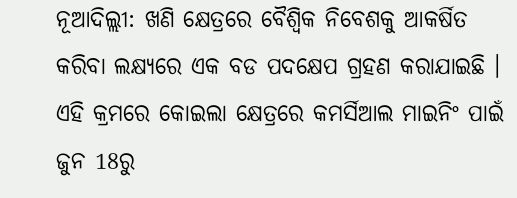ନୂଆଦିଲ୍ଲୀ: ଖଣି କ୍ଷେତ୍ରରେ ବୈଶ୍ବିକ ନିବେଶକୁ ଆକର୍ଷିତ କରିବା ଲକ୍ଷ୍ୟରେ ଏକ ବଡ ପଦକ୍ଷେପ ଗ୍ରହଣ କରାଯାଇଛି । ଏହି କ୍ରମରେ କୋଇଲା କ୍ଷେତ୍ରରେ କମର୍ସିଆଲ ମାଇନିଂ ପାଇଁ ଜୁନ 18ରୁ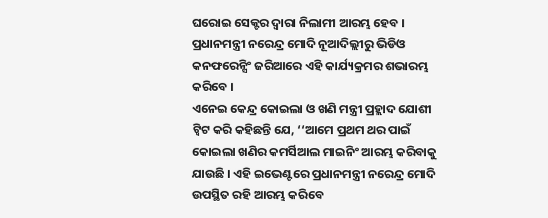ଘରୋଇ ସେକ୍ଟର ଦ୍ବାରା ନିଲାମୀ ଆରମ୍ଭ ହେବ । ପ୍ରଧାନମନ୍ତ୍ରୀ ନରେନ୍ଦ୍ର ମୋଦି ନୂଆଦିଲ୍ଲୀରୁ ଭିଡିଓ କନଫରେନ୍ସିଂ ଜରିଆରେ ଏହି କାର୍ଯ୍ୟକ୍ରମର ଶଭାରମ୍ଭ କରିବେ ।
ଏନେଇ କେନ୍ଦ୍ର କୋଇଲା ଓ ଖଣି ମନ୍ତ୍ରୀ ପ୍ରହ୍ଲାଦ ଯୋଶୀ ଟ୍ବିଟ କରି କହିଛନ୍ତି ଯେ, ‘‘ଆମେ ପ୍ରଥମ ଥର ପାଇଁ କୋଇଲା ଖଣିର କମର୍ସିଆଲ ମାଇନିଂ ଆରମ୍ଭ କରିବାକୁ ଯାଉଛି । ଏହି ଇଭେଣ୍ଟରେ ପ୍ରଧାନମନ୍ତ୍ରୀ ନରେନ୍ଦ୍ର ମୋଦି ଉପସ୍ଥିତ ରହି ଆରମ୍ଭ କରିବେ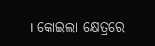। କୋଇଲା କ୍ଷେତ୍ରରେ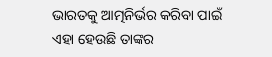ଭାରତକୁ ଆତ୍ମନିର୍ଭର କରିବା ପାଇଁ ଏହା ହେଉଛି ତାଙ୍କର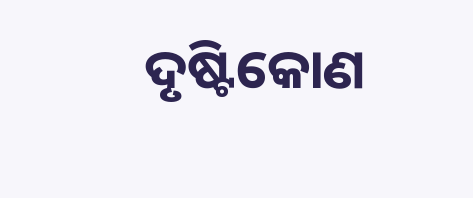ଦୃଷ୍ଟିକୋଣ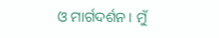ଓ ମାର୍ଗଦର୍ଶନ । ମୁଁ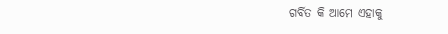ଗର୍ବିତ କି ଆମେ ଏହାକୁ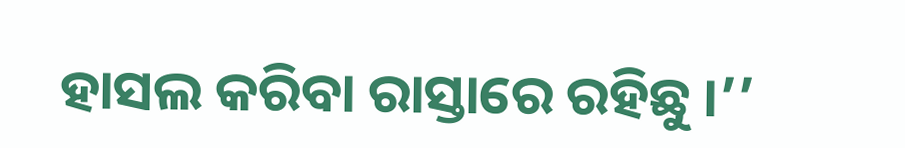ହାସଲ କରିବା ରାସ୍ତାରେ ରହିଛୁ ।’’